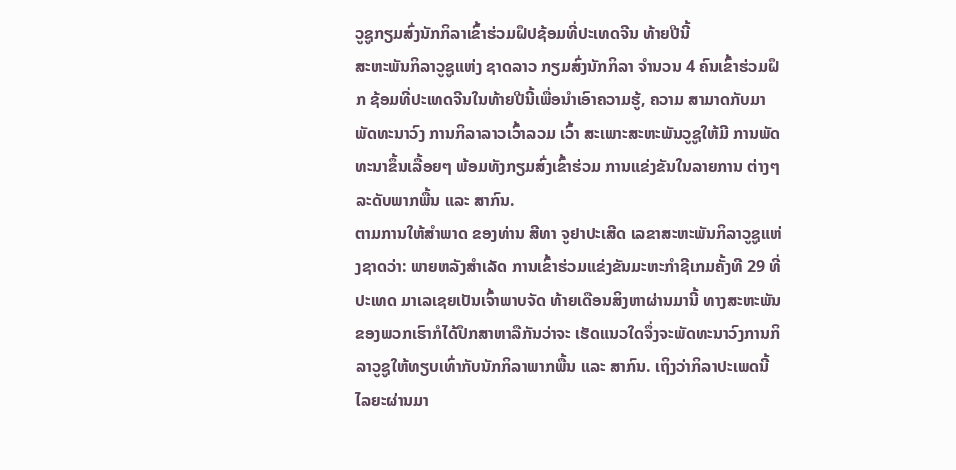ວູຊູກຽມສົ່ງນັກກິລາເຂົ້າຮ່ວມຝຶປຊ້ອມທີ່ປະເທດຈີນ ທ້າຍປີນີ້
ສະຫະພັນກິລາວູຊູແຫ່ງ ຊາດລາວ ກຽມສົ່ງນັກກິລາ ຈໍານວນ 4 ຄົນເຂົ້າຮ່ວມຝຶກ ຊ້ອມທີ່ປະເທດຈີນໃນທ້າຍປີນີ້ເພື່ອນໍາເອົາຄວາມຮູ້, ຄວາມ ສາມາດກັບມາພັດທະນາວົງ ການກິລາລາວເວົ້າລວມ ເວົ້າ ສະເພາະສະຫະພັນວູຊູໃຫ້ມີ ການພັດທະນາຂຶ້ນເລື້ອຍໆ ພ້ອມທັງກຽມສົ່ງເຂົ້າຮ່ວມ ການແຂ່ງຂັນໃນລາຍການ ຕ່າງໆລະດັບພາກພື້ນ ແລະ ສາກົນ.
ຕາມການໃຫ້ສໍາພາດ ຂອງທ່ານ ສີທາ ຈູຢາປະເສີດ ເລຂາສະຫະພັນກິລາວູຊູແຫ່ງຊາດວ່າ: ພາຍຫລັງສໍາເລັດ ການເຂົ້າຮ່ວມແຂ່ງຂັນມະຫະກໍາຊີເກມຄັ້ງທີ 29 ທີ່ປະເທດ ມາເລເຊຍເປັນເຈົ້າພາບຈັດ ທ້າຍເດືອນສິງຫາຜ່ານມານີ້ ທາງສະຫະພັນຂອງພວກເຮົາກໍໄດ້ປຶກສາຫາລືກັນວ່າຈະ ເຮັດແນວໃດຈຶ່ງຈະພັດທະນາວົງການກິລາວູຊູໃຫ້ທຽບເທົ່າກັບນັກກິລາພາກພື້ນ ແລະ ສາກົນ. ເຖິງວ່າກິລາປະເພດນີ້ ໄລຍະຜ່ານມາ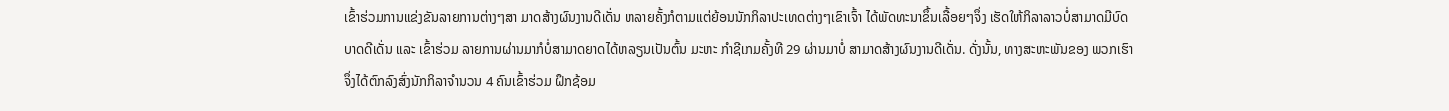ເຂົ້າຮ່ວມການແຂ່ງຂັນລາຍການຕ່າງໆສາ ມາດສ້າງຜົນງານດີເດັ່ນ ຫລາຍຄັ້ງກໍຕາມແຕ່ຍ້ອນນັກກິລາປະເທດຕ່າງໆເຂົາເຈົ້າ ໄດ້ພັດທະນາຂຶ້ນເລື້ອຍໆຈຶ່ງ ເຮັດໃຫ້ກິລາລາວບໍ່ສາມາດມີບົດບາດດີເດັ່ນ ແລະ ເຂົ້າຮ່ວມ ລາຍການຜ່ານມາກໍບໍ່ສາມາດຍາດໄດ້ຫລຽນເປັນຕົ້ນ ມະຫະ ກໍາຊີເກມຄັ້ງທີ 29 ຜ່ານມາບໍ່ ສາມາດສ້າງຜົນງານດີເດັ່ນ. ດັ່ງນັ້ນ, ທາງສະຫະພັນຂອງ ພວກເຮົາຈຶ່ງໄດ້ຕົກລົງສົ່ງນັກກິລາຈໍານວນ 4 ຄົນເຂົ້າຮ່ວມ ຝຶກຊ້ອມ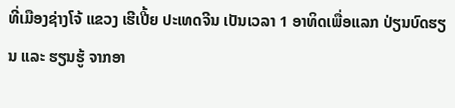ທີ່ເມືອງຊ່າງໂຈ້ ແຂວງ ເຮີເປີ້ຍ ປະເທດຈີນ ເປັນເວລາ 1 ອາທິດເພື່ອແລກ ປ່ຽນບົດຮຽນ ແລະ ຮຽນຮູ້ ຈາກອາ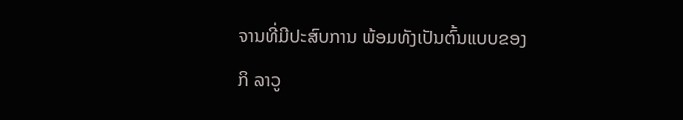ຈານທີ່ມີປະສົບການ ພ້ອມທັງເປັນຕົ້ນແບບຂອງກິ ລາວູ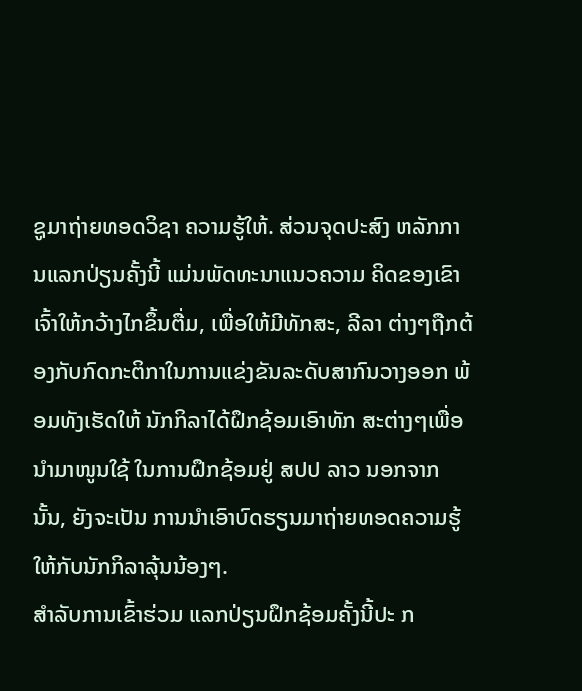ຊູມາຖ່າຍທອດວິຊາ ຄວາມຮູ້ໃຫ້. ສ່ວນຈຸດປະສົງ ຫລັກການແລກປ່ຽນຄັ້ງນີ້ ແມ່ນພັດທະນາແນວຄວາມ ຄິດຂອງເຂົາເຈົ້າໃຫ້ກວ້າງໄກຂຶ້ນຕື່ມ, ເພື່ອໃຫ້ມີທັກສະ, ລີລາ ຕ່າງໆຖືກຕ້ອງກັບກົດກະຕິກາໃນການແຂ່ງຂັນລະດັບສາກົນວາງອອກ ພ້ອມທັງເຮັດໃຫ້ ນັກກິລາໄດ້ຝຶກຊ້ອມເອົາທັກ ສະຕ່າງໆເພື່ອນໍາມາໜູນໃຊ້ ໃນການຝຶກຊ້ອມຢູ່ ສປປ ລາວ ນອກຈາກນັ້ນ, ຍັງຈະເປັນ ການນໍາເອົາບົດຮຽນມາຖ່າຍທອດຄວາມຮູ້ໃຫ້ກັບນັກກິລາລຸ້ນນ້ອງໆ.
ສໍາລັບການເຂົ້າຮ່ວມ ແລກປ່ຽນຝຶກຊ້ອມຄັ້ງນີ້ປະ ກ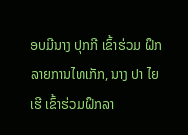ອບມີນາງ ປຸກກີ ເຂົ້າຮ່ວມ ຝຶກລາຍການໄທເກັກ, ນາງ ປາ ໄຍເຮີ ເຂົ້າຮ່ວມຝຶກລາ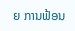ຍ ການຟ້ອນ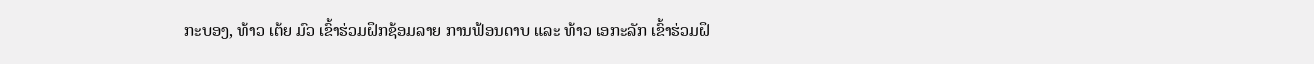ກະບອງ, ທ້າວ ເຕ້ຍ ມົວ ເຂົ້າຮ່ວມຝຶກຊ້ອມລາຍ ການຟ້ອນດາບ ແລະ ທ້າວ ເອກະລັກ ເຂົ້າຮ່ວມຝຶ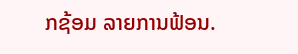ກຊ້ອມ ລາຍການຟ້ອນ.